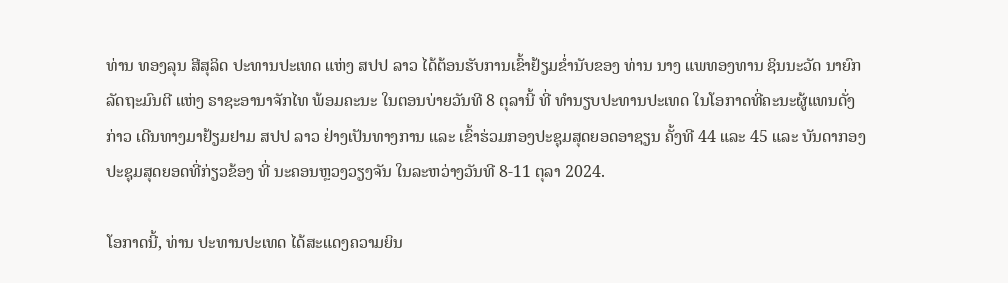ທ່ານ ທອງລຸນ ສີສຸລິດ ປະທານປະເທດ ແຫ່ງ ສປປ ລາວ ໄດ້ຕ້ອນຮັບການເຂົ້າຢ້ຽມຂໍ່ານັບຂອງ ທ່ານ ນາງ ແພທອງທານ ຊິນນະວັດ ນາຍົກລັດຖະມົນຕີ ແຫ່ງ ຣາຊະອານາຈັກໄທ ພ້ອມຄະນະ ໃນຕອນບ່າຍວັນທີ 8 ຕຸລານີ້ ທີ່ ທໍານຽບປະທານປະເທດ ໃນໂອກາດທີ່ຄະນະຜູ້ແທນດັ່ງກ່າວ ເດີນທາງມາຢ້ຽມຢາມ ສປປ ລາວ ຢ່າງເປັນທາງການ ແລະ ເຂົ້າຮ່ວມກອງປະຊຸມສຸດຍອດອາຊຽນ ຄັ້ງທີ 44 ແລະ 45 ແລະ ບັນດາກອງປະຊຸມສຸດຍອດທີ່ກ່ຽວຂ້ອງ ທີ່ ນະຄອນຫຼວງວຽງຈັນ ໃນລະຫວ່າງວັນທີ 8-11 ຕຸລາ 2024.

ໂອກາດນີ້, ທ່ານ ປະທານປະເທດ ໄດ້ສະແດງຄວາມຍິນ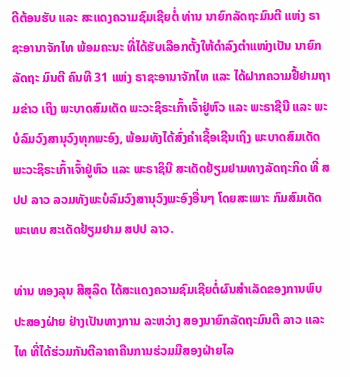ດີຕ້ອນຮັບ ແລະ ສະແດງຄວາມຊົມເຊີຍຕໍ່ ທ່ານ ນາຍົກລັດຖະມົນຕີ ແຫ່ງ ຣາຊະອານາຈັກໄທ ພ້ອມຄະນະ ທີ່ໄດ້ຮັບເລືອກຕັ້ງໃຫ້ດໍາລົງຕໍາແໜ່ງເປັນ ນາຍົກລັດຖະ ມົນຕີ ຄົນທີ 31 ແຫ່ງ ຣາຊະອານາຈັກໄທ ແລະ ໄດ້ຝາກຄວາມຢື້ຢາມຖາມຂ່າວ ເຖິງ ພະບາດສົມເດັດ ພະວະຊິຣະເກົ້າເຈົ້າຢູ່ຫົວ ແລະ ພະຣາຊີນີ ແລະ ພະບໍລົມວົງສານຸວົງທຸກພະອົງ, ພ້ອມທັງໄດ້ສົ່ງຄໍາເຊື້ອເຊີນເຖິງ ພະບາດສົມເດັດ ພະວະຊິຣະເກົ້າເຈົ້າຢູ່ຫົວ ແລະ ພະຣາຊິນີ ສະເດັດຢ້ຽມຢາມທາງລັດຖະກິດ ທີ່ ສປປ ລາວ ລວມທັງພະບໍລົມວົງສານຸວົງພະອົງອື່ນໆ ໂດຍສະເພາະ ກົມສົມເດັດພະເທບ ສະເດັດຢ້ຽມຢາມ ສປປ ລາວ.

ທ່ານ ທອງລຸນ ສີສຸລິດ ໄດ້ສະແດງຄວາມຊົມເຊີຍຕໍ່ຜົນສໍາເລັດຂອງການພົບປະສອງຝ່າຍ ຢ່າງເປັນທາງການ ລະຫວ່າງ ສອງນາຍົກລັດຖະມົນຕີ ລາວ ແລະ ໄທ ທີ່ໄດ້ຮ່ວມກັນຕີລາຄາຄືນການຮ່ວມມືສອງຝ່າຍໄລ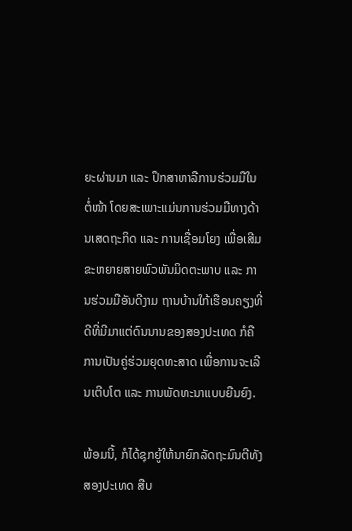ຍະຜ່ານມາ ແລະ ປຶກສາຫາລືການຮ່ວມມືໃນຕໍ່ໜ້າ ໂດຍສະເພາະແມ່ນການຮ່ວມມືທາງດ້ານເສດຖະກິດ ແລະ ການເຊື່ອມໂຍງ ເພື່ອເສີມຂະຫຍາຍສາຍພົວພັນມິດຕະພາບ ແລະ ການຮ່ວມມືອັນດີງາມ ຖານບ້ານໃກ້ເຮືອນຄຽງທີ່ດີທີ່ມີມາແຕ່ດົນນານຂອງສອງປະເທດ ກໍຄື ການເປັນຄູ່ຮ່ວມຍຸດທະສາດ ເພື່ອການຈະເລີນເຕີບໂຕ ແລະ ການພັດທະນາແບບຍືນຍົງ.

ພ້ອມນີ້, ກໍໄດ້ຊຸກຍູ້ໃຫ້ນາຍົກລັດຖະມົນຕີທັງສອງປະເທດ ສືບ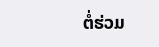ຕໍ່ຮ່ວມ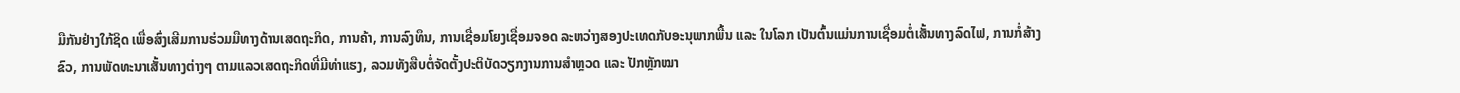ມືກັນຢ່າງໃກ້ຊິດ ເພື່ອສົ່ງເສີມການຮ່ວມມືທາງດ້ານເສດຖະກິດ, ການຄ້າ, ການລົງທຶນ, ການເຊື່ອມໂຍງເຊື່ອມຈອດ ລະຫວ່າງສອງປະເທດກັບອະນຸພາກພື້ນ ແລະ ໃນໂລກ ເປັນຕົ້ນແມ່ນການເຊື່ອມຕໍ່ເສັ້ນທາງລົດໄຟ, ການກໍ່ສ້າງຂົວ, ການພັດທະນາເສັ້ນທາງຕ່າງໆ ຕາມແລວເສດຖະກິດທີ່ມີທ່າແຮງ, ລວມທັງສືບຕໍ່ຈັດຕັ້ງປະຕິບັດວຽກງານການສໍາຫຼວດ ແລະ ປັກຫຼັກໝາ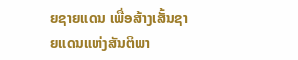ຍຊາຍແດນ ເພື່ອສ້າງເສັ້ນຊາຍແດນແຫ່ງສັນຕິພາ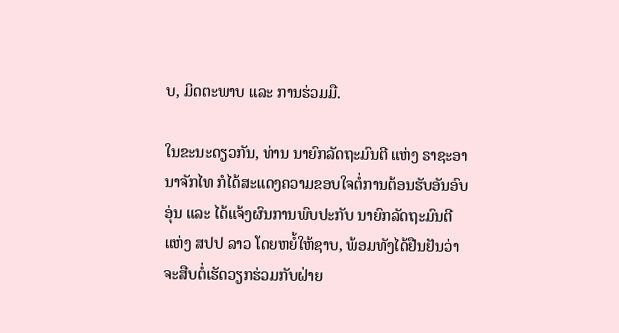ບ, ມິດຕະພາບ ແລະ ການຮ່ວມມື.

ໃນຂະນະດຽວກັນ, ທ່ານ ນາຍົກລັດຖະມົນຕີ ແຫ່ງ ຣາຊະອານາຈັກໄທ ກໍໄດ້ສະແດງຄວາມຂອບໃຈຕໍ່ການຕ້ອນຮັບອັນອົບອຸ່ນ ແລະ ໄດ້ແຈ້ງຜົນການພົບປະກັບ ນາຍົກລັດຖະມົນຕີ ແຫ່ງ ສປປ ລາວ ໂດຍຫຍໍ້ໃຫ້ຊາບ, ພ້ອມທັງໄດ້ຢືນຢັນວ່າ ຈະສືບຕໍ່ເຮັດວຽກຮ່ວມກັບຝ່າຍ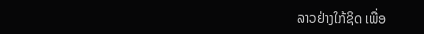ລາວຢ່າງໃກ້ຊິດ ເພື່ອ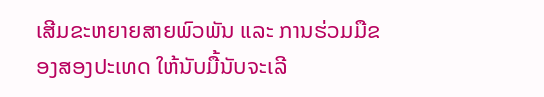ເສີມຂະຫຍາຍສາຍພົວພັນ ແລະ ການຮ່ວມມືຂອງສອງປະເທດ ໃຫ້ນັບມື້ນັບຈະເລີ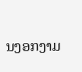ນງອກງາມ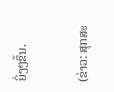ຍິ່ງໆຂຶ້ນ.

(ຂ່າວ: ສຸກສະ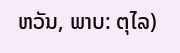ຫວັນ, ພາບ: ຕຸໄລ)